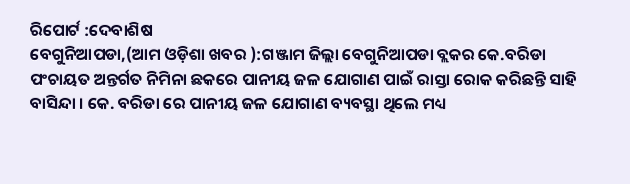ରିପୋର୍ଟ :ଦେବାଶିଷ
ବେଗୁନିଆପଡା,(ଆମ ଓଡ଼ିଶା ଖବର ):ଗଞ୍ଜାମ ଜିଲ୍ଲା ବେଗୁନିଆପଡା ବ୍ଲକର କେ.ବରିଡା ପଂଚାୟତ ଅନ୍ତର୍ଗତ ନିମିନା ଛକରେ ପାନୀୟ ଜଳ ଯୋଗାଣ ପାଇଁ ରାସ୍ତା ରୋକ କରିଛନ୍ତି ସାହି ବାସିନ୍ଦା । କେ. ବରିଡା ରେ ପାନୀୟ ଜଳ ଯୋଗାଣ ବ୍ୟବସ୍ଥା ଥିଲେ ମଧ୍ୟ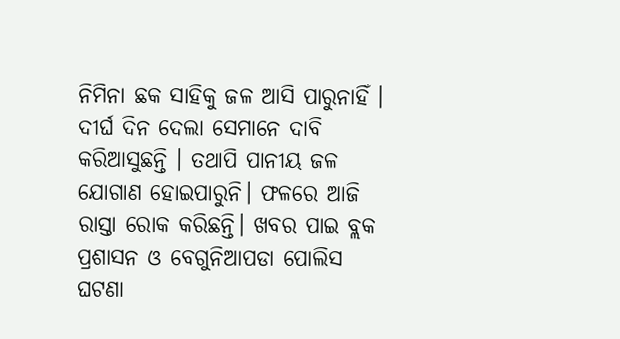ନିମିନା ଛକ ସାହିକୁ ଜଳ ଆସି ପାରୁନାହିଁ । ଦୀର୍ଘ ଦିନ ଦେଲା ସେମାନେ ଦାବି କରିଆସୁଛନ୍ତି । ତଥାପି ପାନୀୟ ଜଳ ଯୋଗାଣ ହୋଇପାରୁନି। ଫଳରେ ଆଜି ରାସ୍ତା ରୋକ କରିଛନ୍ତି। ଖବର ପାଇ ବ୍ଲକ ପ୍ରଶାସନ ଓ ବେଗୁନିଆପଡା ପୋଲିସ ଘଟଣା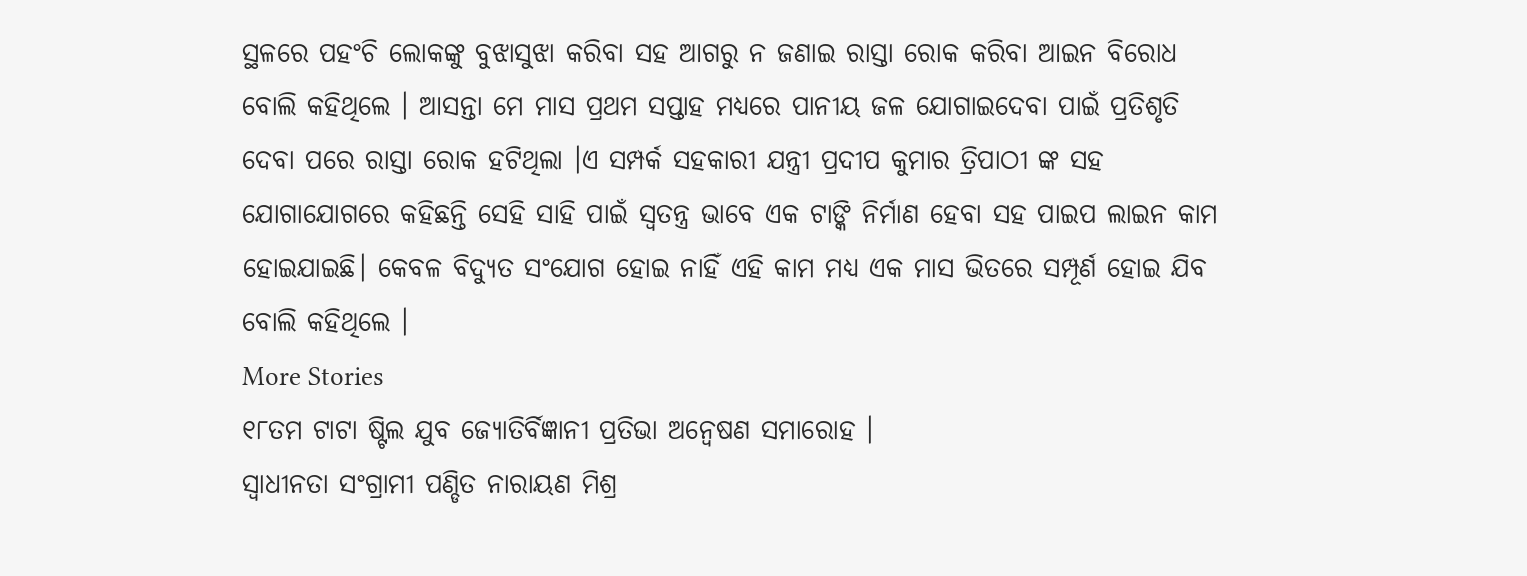ସ୍ଥଳରେ ପହଂଚି ଲୋକଙ୍କୁ ବୁଝାସୁଝା କରିବା ସହ ଆଗରୁ ନ ଜଣାଇ ରାସ୍ତା ରୋକ କରିବା ଆଇନ ବିରୋଧ ବୋଲି କହିଥିଲେ । ଆସନ୍ତା ମେ ମାସ ପ୍ରଥମ ସପ୍ତାହ ମଧ୍ୟରେ ପାନୀୟ ଜଳ ଯୋଗାଇଦେବା ପାଇଁ ପ୍ରତିଶୃତି ଦେବା ପରେ ରାସ୍ତା ରୋକ ହଟିଥିଲା ।ଏ ସମ୍ପର୍କ ସହକାରୀ ଯନ୍ତ୍ରୀ ପ୍ରଦୀପ କୁମାର ତ୍ରିପାଠୀ ଙ୍କ ସହ ଯୋଗାଯୋଗରେ କହିଛନ୍ତି ସେହି ସାହି ପାଇଁ ସ୍ୱତନ୍ତ୍ର ଭାବେ ଏକ ଟାଙ୍କି ନିର୍ମାଣ ହେବା ସହ ପାଇପ ଲାଇନ କାମ ହୋଇଯାଇଛି। କେବଳ ବିଦ୍ୟୁତ ସଂଯୋଗ ହୋଇ ନାହିଁ ଏହି କାମ ମଧ୍ୟ ଏକ ମାସ ଭିତରେ ସମ୍ପୂର୍ଣ ହୋଇ ଯିବ ବୋଲି କହିଥିଲେ ।
More Stories
୧୮ତମ ଟାଟା ଷ୍ଟିଲ ଯୁବ ଜ୍ୟୋତିର୍ବିଜ୍ଞାନୀ ପ୍ରତିଭା ଅନ୍ବେଷଣ ସମାରୋହ ।
ସ୍ବାଧୀନତା ସଂଗ୍ରାମୀ ପଣ୍ଡିତ ନାରାୟଣ ମିଶ୍ର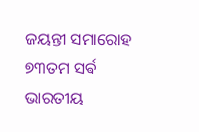ଜୟନ୍ତୀ ସମାରୋହ
୭୩ତମ ସର୍ଵ ଭାରତୀୟ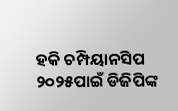ହକି ଚମ୍ପିୟାନସିପ ୨୦୨୫ପାଇଁ ଡିଜିପିଙ୍କ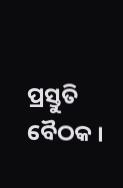ପ୍ରସ୍ତୁତି ବୈଠକ ।